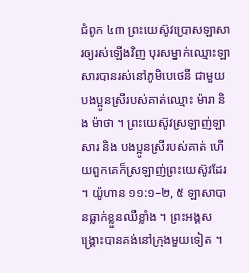ជំពូក ៤៣ ព្រះយេស៊ូវប្រោសឡាសារឲ្យរស់ឡើងវិញ បុរសម្នាក់ឈ្មោះឡាសារបានរស់នៅភូមិបេថេនី ជាមួយបងប្អូនស្រីរបស់គាត់ឈ្មោះ ម៉ារា និង ម៉ាថា ។ ព្រះយេស៊ូវស្រឡាញ់ឡាសារ និង បងប្អូនស្រីរបស់គាត់ ហើយពួកគេក៏ស្រឡាញ់ព្រះយេស៊ូវដែរ ។ យ៉ូហាន ១១:១–២, ៥ ឡាសាបានធ្លាក់ខ្លួនឈឺខ្លាំង ។ ព្រះអង្គសង្គ្រោះបានគង់នៅក្រុងមួយទៀត ។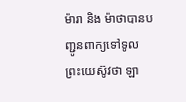ម៉ារា និង ម៉ាថាបានបញ្ជូនពាក្យទៅទូលព្រះយេស៊ូវថា ឡា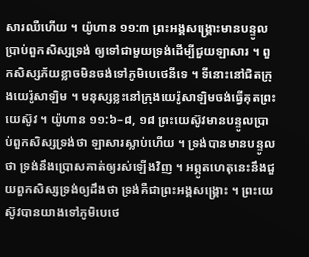សារឈឺហើយ ។ យ៉ូហាន ១១:៣ ព្រះអង្គសង្គ្រោះមានបន្ទូលប្រាប់ពួកសិស្សទ្រង់ ឲ្យទៅជាមួយទ្រង់ដើម្បីជួយឡាសារ ។ ពួកសិស្សភ័យខ្លាចមិនចង់ទៅភូមិបេថេនីទេ ។ ទីនោះនៅជិតក្រុងយេរ៉ូសាឡិម ។ មនុស្សខ្លះនៅក្រុងយេរ៉ូសាឡិមចង់ធ្វើគុតព្រះយេស៊ូវ ។ យ៉ូហាន ១១:៦–៨, ១៨ ព្រះយេស៊ូវមានបន្ទូលប្រាប់ពួកសិស្សទ្រង់ថា ឡាសារស្លាប់ហើយ ។ ទ្រង់បានមានបន្ទូលថា ទ្រង់នឹងប្រោសគាត់ឲ្យរស់ឡើងវិញ ។ អព្ភូតហេតុនេះនឹងជួយពួកសិស្សទ្រង់ឲ្យដឹងថា ទ្រង់គឺជាព្រះអង្គសង្គ្រោះ ។ ព្រះយេស៊ូវបានយាងទៅភូមិបេថេ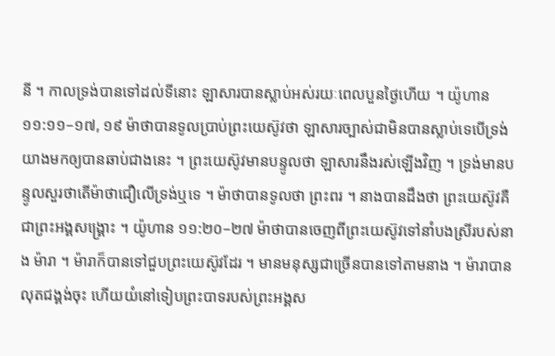នី ។ កាលទ្រង់បានទៅដល់ទីនោះ ឡាសារបានស្លាប់អស់រយៈពេលបួនថ្ងៃហើយ ។ យ៉ូហាន ១១:១១–១៧, ១៩ ម៉ាថាបានទូលប្រាប់ព្រះយេស៊ូវថា ឡាសារច្បាស់ជាមិនបានស្លាប់ទេបើទ្រង់យាងមកឲ្យបានឆាប់ជាងនេះ ។ ព្រះយេស៊ូវមានបន្ទូលថា ឡាសារនឹងរស់ឡើងវិញ ។ ទ្រង់មានបន្ទូលសួរថាតើម៉ាថាជឿលើទ្រង់ឬទេ ។ ម៉ាថាបានទូលថា ព្រះពរ ។ នាងបានដឹងថា ព្រះយេស៊ូវគឺជាព្រះអង្គសង្គ្រោះ ។ យ៉ូហាន ១១:២០–២៧ ម៉ាថាបានចេញពីព្រះយេស៊ូវទៅនាំបងស្រីរបស់នាង ម៉ារា ។ ម៉ារាក៏បានទៅជួបព្រះយេស៊ូវដែរ ។ មានមនុស្សជាច្រើនបានទៅតាមនាង ។ ម៉ារាបានលុតជង្គង់ចុះ ហើយយំនៅទៀបព្រះបាទរបស់ព្រះអង្គស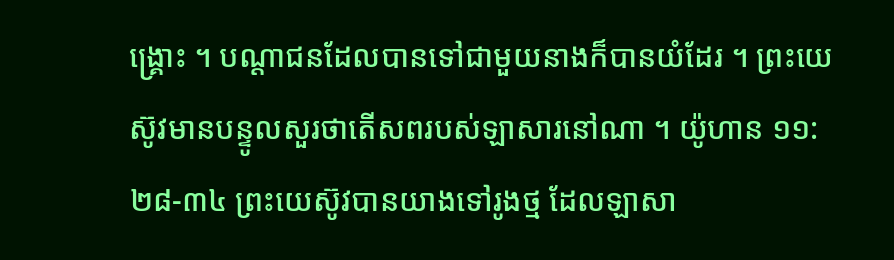ង្គ្រោះ ។ បណ្ដាជនដែលបានទៅជាមួយនាងក៏បានយំដែរ ។ ព្រះយេស៊ូវមានបន្ទូលសួរថាតើសពរបស់ឡាសារនៅណា ។ យ៉ូហាន ១១:២៨-៣៤ ព្រះយេស៊ូវបានយាងទៅរូងថ្ម ដែលឡាសា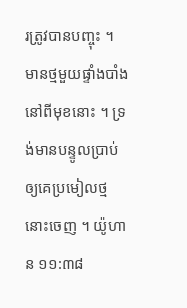រត្រូវបានបញ្ចុះ ។ មានថ្មមួយផ្ទាំងបាំងនៅពីមុខនោះ ។ ទ្រង់មានបន្ទូលប្រាប់ឲ្យគេប្រមៀលថ្មនោះចេញ ។ យ៉ូហាន ១១:៣៨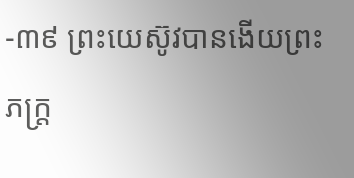-៣៩ ព្រះយេស៊ូវបានងើយព្រះភក្ត្រ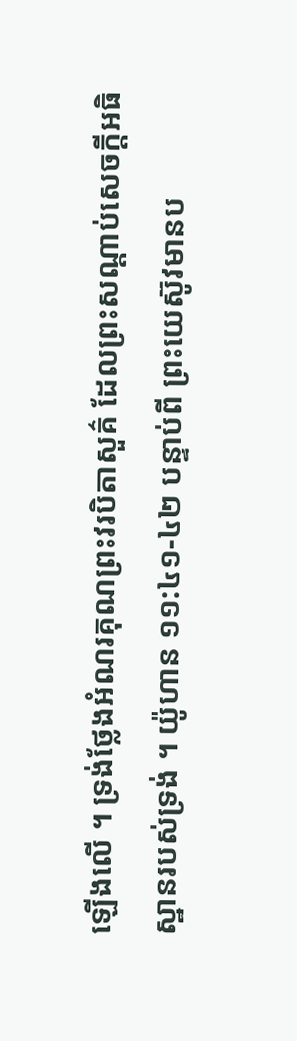ឡើងលើ ។ ទ្រង់ថ្លែងអំណរគុណព្រះវរបិតាសួគ៌ ដែលព្រះសណ្ដាប់សេចក្ដីអធិស្ឋានរបស់ទ្រង់ ។ យ៉ូហាន ១១:៤១-៤២ បន្ទាប់ពី ព្រះយេស៊ូវមានប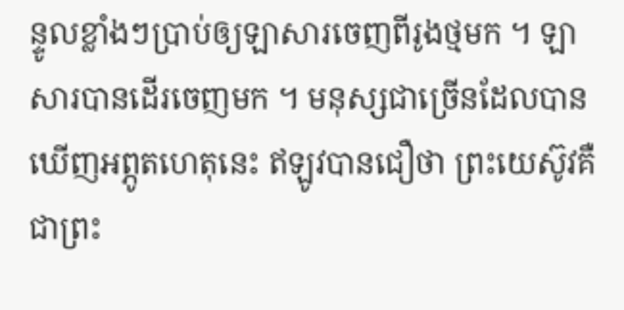ន្ទូលខ្លាំងៗប្រាប់ឲ្យឡាសារចេញពីរូងថ្មមក ។ ឡាសារបានដើរចេញមក ។ មនុស្សជាច្រើនដែលបានឃើញអព្ភូតហេតុនេះ ឥឡូវបានជឿថា ព្រះយេស៊ូវគឺជាព្រះ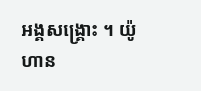អង្គសង្គ្រោះ ។ យ៉ូហាន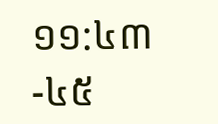១១:៤៣-៤៥